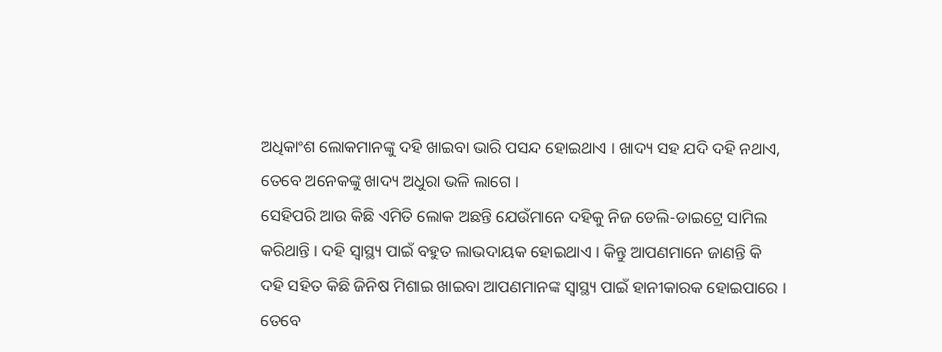ଅଧିକାଂଶ ଲୋକମାନଙ୍କୁ ଦହି ଖାଇବା ଭାରି ପସନ୍ଦ ହୋଇଥାଏ । ଖାଦ୍ୟ ସହ ଯଦି ଦହି ନଥାଏ, ତେବେ ଅନେକଙ୍କୁ ଖାଦ୍ୟ ଅଧୁରା ଭଳି ଲାଗେ ।
ସେହିପରି ଆଉ କିଛି ଏମିତି ଲୋକ ଅଛନ୍ତି ଯେଉଁମାନେ ଦହିକୁ ନିଜ ଡେଲି-ଡାଇଟ୍ରେ ସାମିଲ କରିଥାନ୍ତି । ଦହି ସ୍ୱାସ୍ଥ୍ୟ ପାଇଁ ବହୁତ ଲାଭଦାୟକ ହୋଇଥାଏ । କିନ୍ତୁ ଆପଣମାନେ ଜାଣନ୍ତି କି ଦହି ସହିତ କିଛି ଜିନିଷ ମିଶାଇ ଖାଇବା ଆପଣମାନଙ୍କ ସ୍ୱାସ୍ଥ୍ୟ ପାଇଁ ହାନୀକାରକ ହୋଇପାରେ ।
ତେବେ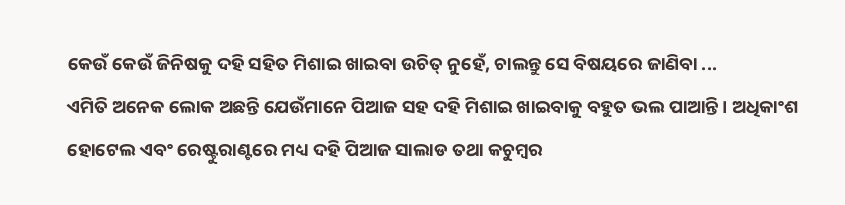କେଉଁ କେଉଁ ଜିନିଷକୁ ଦହି ସହିତ ମିଶାଇ ଖାଇବା ଉଚିତ୍ ନୁହେଁ, ଚାଲନ୍ତୁ ସେ ବିଷୟରେ ଜାଣିବା ...
ଏମିତି ଅନେକ ଲୋକ ଅଛନ୍ତି ଯେଉଁମାନେ ପିଆଜ ସହ ଦହି ମିଶାଇ ଖାଇବାକୁ ବହୁତ ଭଲ ପାଆନ୍ତି । ଅଧିକାଂଶ ହୋଟେଲ ଏବଂ ରେଷ୍ଟୁରାଣ୍ଟରେ ମଧ୍ୟ ଦହି ପିଆଜ ସାଲାଡ ତଥା କଚୁମ୍ବର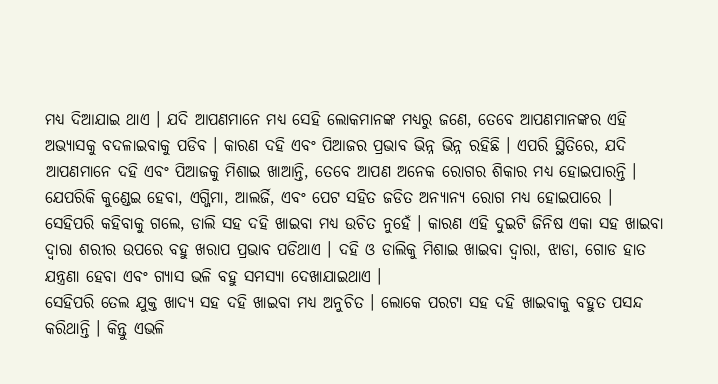ମଧ୍ଯ ଦିଆଯାଇ ଥାଏ । ଯଦି ଆପଣମାନେ ମଧ୍ୟ ସେହି ଲୋକମାନଙ୍କ ମଧ୍ୟରୁ ଜଣେ, ତେବେ ଆପଣମାନଙ୍କର ଏହି ଅଭ୍ୟାସକୁ ବଦଳାଇବାକୁ ପଡିବ । କାରଣ ଦହି ଏବଂ ପିଆଜର ପ୍ରଭାବ ଭିନ୍ନ ଭିନ୍ନ ରହିଛି । ଏପରି ସ୍ଥିତିରେ, ଯଦି ଆପଣମାନେ ଦହି ଏବଂ ପିଆଜକୁ ମିଶାଇ ଖାଆନ୍ତି, ତେବେ ଆପଣ ଅନେକ ରୋଗର ଶିକାର ମଧ୍ଯ ହୋଇପାରନ୍ତି । ଯେପରିକି କୁଣ୍ଡେଇ ହେବା, ଏଗ୍ଜିମା, ଆଲର୍ଜି, ଏବଂ ପେଟ ସହିତ ଜଡିତ ଅନ୍ୟାନ୍ୟ ରୋଗ ମଧ୍ଯ ହୋଇପାରେ ।
ସେହିପରି କହିବାକୁ ଗଲେ, ଡାଲି ସହ ଦହି ଖାଇବା ମଧ୍ୟ ଉଚିତ ନୁହେଁ । କାରଣ ଏହି ଦୁଇଟି ଜିନିଷ ଏକା ସହ ଖାଇବା ଦ୍ୱାରା ଶରୀର ଉପରେ ବହୁ ଖରାପ ପ୍ରଭାବ ପଡିଥାଏ । ଦହି ଓ ଡାଲିକୁ ମିଶାଇ ଖାଇବା ଦ୍ୱାରା, ଝାଡା, ଗୋଡ ହାତ ଯନ୍ତ୍ରଣା ହେବା ଏବଂ ଗ୍ୟାସ ଭଳି ବହୁ ସମସ୍ୟା ଦେଖାଯାଇଥାଏ ।
ସେହିପରି ତେଲ ଯୁକ୍ତ ଖାଦ୍ୟ ସହ ଦହି ଖାଇବା ମଧ୍ଯ ଅନୁଚିତ । ଲୋକେ ପରଟା ସହ ଦହି ଖାଇବାକୁ ବହୁତ ପସନ୍ଦ କରିଥାନ୍ତି । କିନ୍ତୁ ଏଭଳି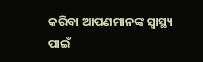କରିବା ଆପଣମାନଙ୍କ ସ୍ୱାସ୍ଥ୍ୟ ପାଇଁ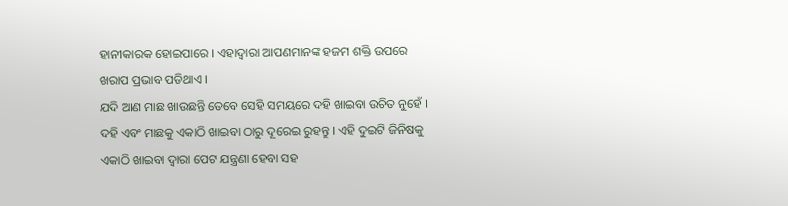ହାନୀକାରକ ହୋଇପାରେ । ଏହାଦ୍ୱାରା ଆପଣମାନଙ୍କ ହଜମ ଶକ୍ତି ଉପରେ ଖରାପ ପ୍ରଭାବ ପଡିଥାଏ ।
ଯଦି ଆଣ ମାଛ ଖାଉଛନ୍ତି ତେବେ ସେହି ସମୟରେ ଦହି ଖାଇବା ଉଚିତ ନୁହେଁ । ଦହି ଏବଂ ମାଛକୁ ଏକାଠି ଖାଇବା ଠାରୁ ଦୂରେଇ ରୁହନ୍ତୁ । ଏହି ଦୁଇଟି ଜିନିଷକୁ ଏକାଠି ଖାଇବା ଦ୍ୱାରା ପେଟ ଯନ୍ତ୍ରଣା ହେବା ସହ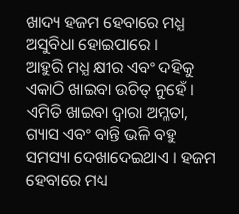ଖାଦ୍ୟ ହଜମ ହେବାରେ ମଧ୍ଯ ଅସୁବିଧା ହୋଇପାରେ ।
ଆହୁରି ମଧ୍ଯ କ୍ଷୀର ଏବଂ ଦହିକୁ ଏକାଠି ଖାଇବା ଉଚିତ୍ ନୁହେଁ । ଏମିତି ଖାଇବା ଦ୍ୱାରା ଅମ୍ଳତା, ଗ୍ୟାସ ଏବଂ ବାନ୍ତି ଭଳି ବହୁ ସମସ୍ୟା ଦେଖାଦେଇଥାଏ । ହଜମ ହେବାରେ ମଧ୍ୟ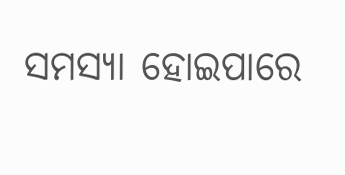ସମସ୍ୟା ହୋଇପାରେ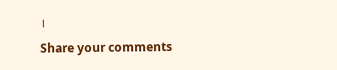।
Share your comments